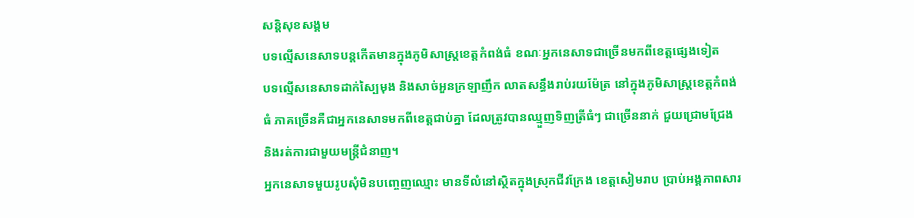សន្តិសុខសង្គម
បទល្មើសនេសាទបន្តកើតមានក្នុងភូមិសាស្ត្រខេត្តកំពង់ធំ ខណៈអ្នកនេសាទជាច្រើនមកពីខេត្តផ្សេងទៀត
បទល្មើសនេសាទដាក់ស្បៃមុង និងសាច់អួនក្រឡាញឹក លាតសន្ធឹងរាប់រយម៉ែត្រ នៅក្នុងភូមិសាស្ត្រខេត្តកំពង់ធំ ភាគច្រើនគឺជាអ្នកនេសាទមកពីខេត្តជាប់គ្នា ដែលត្រូវបានឈ្មួញទិញត្រីធំៗ ជាច្រើននាក់ ជួយជ្រោមជ្រែង និងរត់ការជាមួយមន្ត្រីជំនាញ។
អ្នកនេសាទមួយរូបសុំមិនបញ្ចេញឈ្មោះ មានទីលំនៅស្ថិតក្នុងស្រុកជីវក្រែង ខេត្តសៀមរាប ប្រាប់អង្គភាពសារ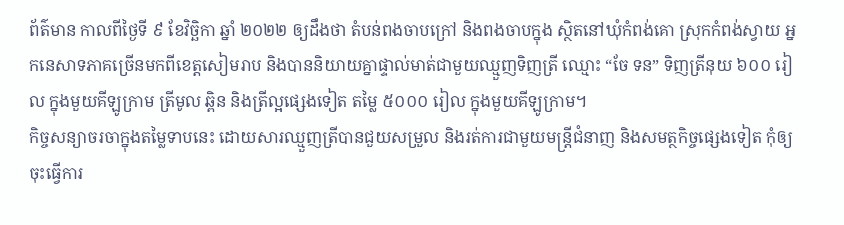ព័ត៌មាន កាលពីថ្ងៃទី ៩ ខែវិច្ឆិកា ឆ្នាំ ២០២២ ឲ្យដឹងថា តំបន់ពងចាបក្រៅ និងពងចាបក្នុង ស្ថិតនៅឃុំកំពង់គោ ស្រុកកំពង់ស្វាយ អ្នកនេសាទភាគច្រើនមកពីខេត្តសៀមរាប និងបាននិយាយគ្នាផ្ទាល់មាត់ជាមួយឈ្មួញទិញត្រី ឈ្មោះ “ចែ ទន” ទិញត្រីនុយ ៦០០ រៀល ក្នុងមួយគីឡូក្រាម ត្រីមូល ឆ្ពិន និងត្រីល្អផ្សេងទៀត តម្លៃ ៥០០០ រៀល ក្នុងមួយគីឡូក្រាម។
កិច្ចសន្យាចរចាក្នុងតម្លៃទាបនេះ ដោយសារឈ្មួញត្រីបានជួយសម្រួល និងរត់ការជាមួយមន្ត្រីជំនាញ និងសមត្ថកិច្ចផ្សេងទៀត កុំឲ្យចុះធ្វើការ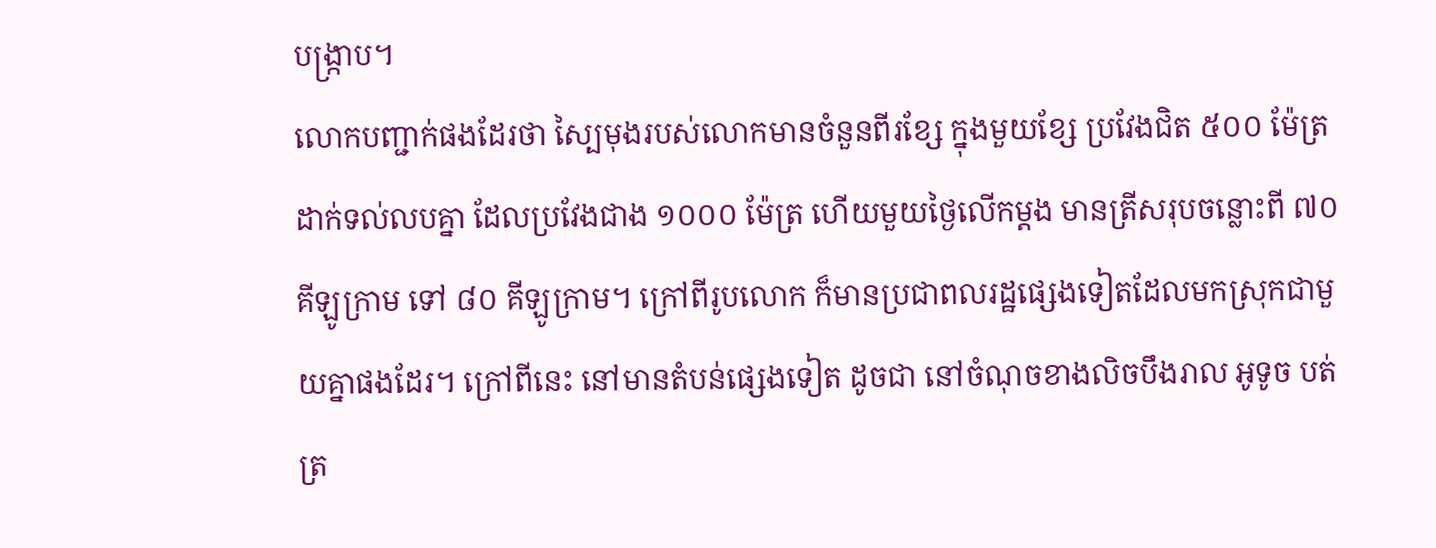បង្ក្រាប។
លោកបញ្ជាក់ផងដែរថា ស្បៃមុងរបស់លោកមានចំនួនពីរខ្សែ ក្នុងមួយខ្សែ ប្រវែងជិត ៥០០ ម៉ែត្រ ដាក់ទល់លបគ្នា ដែលប្រវែងជាង ១០០០ ម៉ែត្រ ហើយមួយថ្ងៃលើកម្តង មានត្រីសរុបចន្លោះពី ៧០ គីឡូក្រាម ទៅ ៨០ គីឡូក្រាម។ ក្រៅពីរូបលោក ក៏មានប្រជាពលរដ្ឋផ្សេងទៀតដែលមកស្រុកជាមួយគ្នាផងដែរ។ ក្រៅពីនេះ នៅមានតំបន់ផ្សេងទៀត ដូចជា នៅចំណុចខាងលិចបឹងរាល អូទូច បត់ត្រ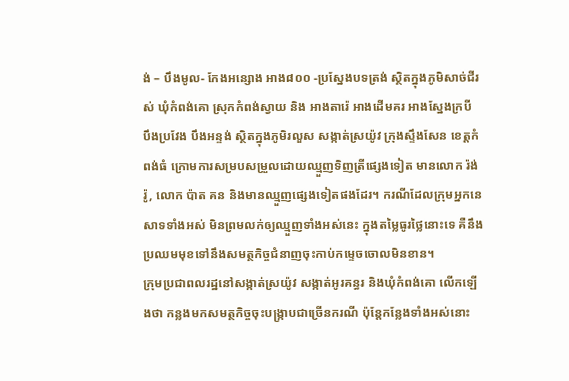ង់ – បឹងមូល- កែងអន្សោង អាង៨០០ -ប្រស្នែងបទត្រង់ ស្ថិតក្នុងភូមិសាច់ជីរស់ ឃុំកំពង់គោ ស្រុកកំពង់ស្វាយ និង អាងតារ៉េ អាងដើមគរ អាងស្នែងក្របី បឹងប្រវែង បឹងអន្ទង់ ស្ថិតក្នុងភូមិរលួស សង្កាត់ស្រយ៉ូវ ក្រុងស្ទឹងសែន ខេត្តកំពង់ធំ ក្រោមការសម្របសម្រួលដោយឈ្មួញទិញត្រីផ្សេងទៀត មានលោក រ៉ង់ រ៉ូ, លោក ប៉ាត គន និងមានឈ្មួញផ្សេងទៀតផងដែរ។ ករណីដែលក្រុមអ្នកនេសាទទាំងអស់ មិនព្រមលក់ឲ្យឈ្មួញទាំងអស់នេះ ក្នុងតម្លៃធូរថ្លៃនោះទេ គឺនឹងប្រឈមមុខទៅនឹងសមត្ថកិច្ចជំនាញចុះកាប់កម្ទេចចោលមិនខាន។
ក្រុមប្រជាពលរដ្ឋនៅសង្កាត់ស្រយ៉ូវ សង្កាត់អូរគន្ធរ និងឃុំកំពង់គោ លើកឡើងថា កន្លងមកសមត្ថកិច្ចចុះបង្ក្រាបជាច្រើនករណី ប៉ុន្តែកន្លែងទាំងអស់នោះ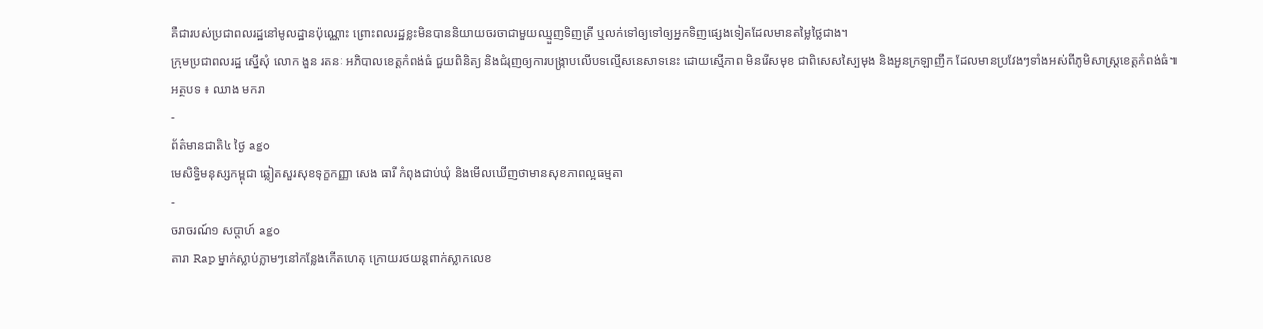គឺជារបស់ប្រជាពលរដ្ឋនៅមូលដ្ឋានប៉ុណ្ណោះ ព្រោះពលរដ្ឋខ្លះមិនបាននិយាយចរចាជាមួយឈ្មួញទិញត្រី ឬលក់ទៅឲ្យទៅឲ្យអ្នកទិញផ្សេងទៀតដែលមានតម្លៃថ្លៃជាង។
ក្រុមប្រជាពលរដ្ឋ ស្នើសុំ លោក ងួន រតនៈ អភិបាលខេត្តកំពង់ធំ ជួយពិនិត្យ និងជំរុញឲ្យការបង្ក្រាបលើបទល្មើសនេសាទនេះ ដោយស្មើភាព មិនរើសមុខ ជាពិសេសស្បៃមុង និងអួនក្រឡាញឹក ដែលមានប្រវែងៗទាំងអស់ពីភូមិសាស្ត្រខេត្តកំពង់ធំ៕
អត្ថបទ ៖ ឈាង មករា
-
ព័ត៌មានជាតិ៤ ថ្ងៃ ago
មេសិទ្ធិមនុស្សកម្ពុជា ឆ្លៀតសួរសុខទុក្ខកញ្ញា សេង ធារី កំពុងជាប់ឃុំ និងមើលឃើញថាមានសុខភាពល្អធម្មតា
-
ចរាចរណ៍១ សប្តាហ៍ ago
តារា Rap ម្នាក់ស្លាប់ភ្លាមៗនៅកន្លែងកើតហេតុ ក្រោយរថយន្ដពាក់ស្លាកលេខ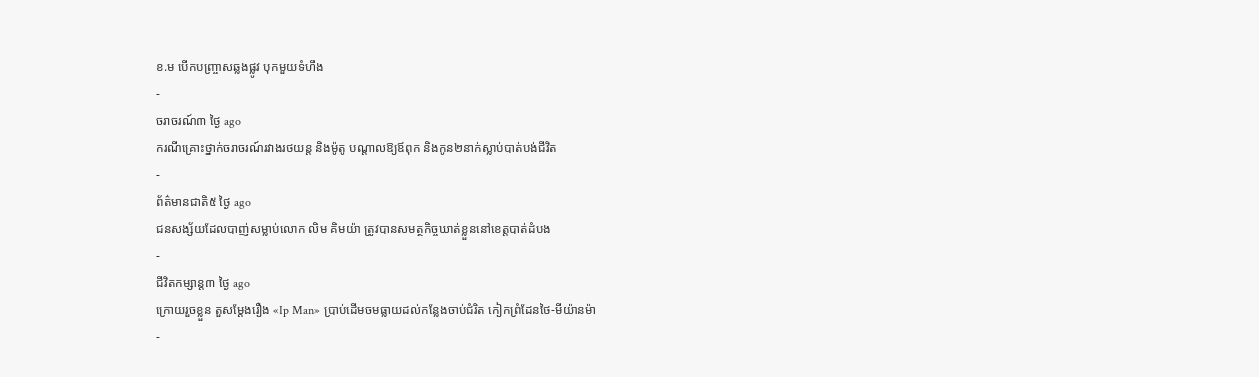ខ.ម បើកបញ្ច្រាសឆ្លងផ្លូវ បុកមួយទំហឹង
-
ចរាចរណ៍៣ ថ្ងៃ ago
ករណីគ្រោះថ្នាក់ចរាចរណ៍រវាងរថយន្ត និងម៉ូតូ បណ្ដាលឱ្យឪពុក និងកូន២នាក់ស្លាប់បាត់បង់ជីវិត
-
ព័ត៌មានជាតិ៥ ថ្ងៃ ago
ជនសង្ស័យដែលបាញ់សម្លាប់លោក លិម គិមយ៉ា ត្រូវបានសមត្ថកិច្ចឃាត់ខ្លួននៅខេត្តបាត់ដំបង
-
ជីវិតកម្សាន្ដ៣ ថ្ងៃ ago
ក្រោយរួចខ្លួន តួសម្ដែងរឿង «Ip Man» ប្រាប់ដើមចមធ្លាយដល់កន្លែងចាប់ជំរិត កៀកព្រំដែនថៃ-មីយ៉ានម៉ា
-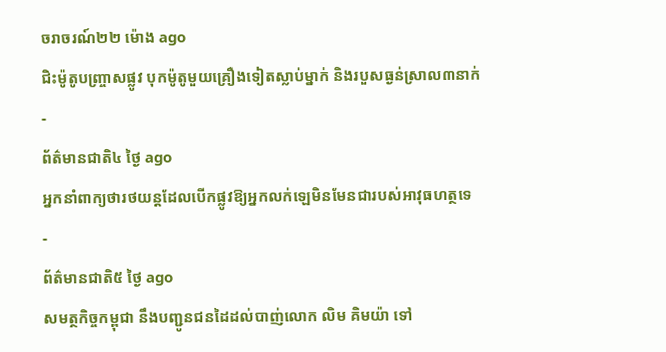ចរាចរណ៍២២ ម៉ោង ago
ជិះម៉ូតូបញ្ច្រាសផ្លូវ បុកម៉ូតូមួយគ្រឿងទៀតស្លាប់ម្នាក់ និងរបួសធ្ងន់ស្រាល៣នាក់
-
ព័ត៌មានជាតិ៤ ថ្ងៃ ago
អ្នកនាំពាក្យថារថយន្តដែលបើកផ្លូវឱ្យអ្នកលក់ឡេមិនមែនជារបស់អាវុធហត្ថទេ
-
ព័ត៌មានជាតិ៥ ថ្ងៃ ago
សមត្ថកិច្ចកម្ពុជា នឹងបញ្ជូនជនដៃដល់បាញ់លោក លិម គិមយ៉ា ទៅ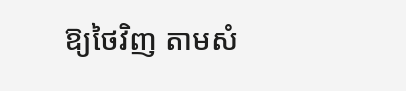ឱ្យថៃវិញ តាមសំ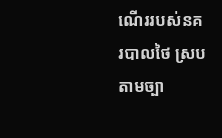ណើររបស់នគរបាលថៃ ស្របតាមច្បា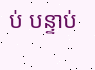ប់ បន្ទាប់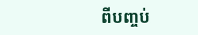ពីបញ្ចប់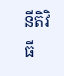នីតិវិធី